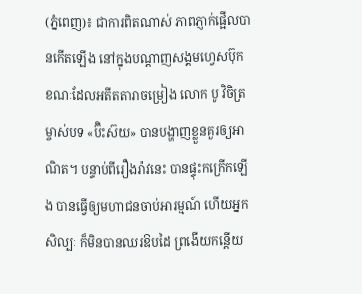(ភ្នំពេញ)៖ ជាការពិតណាស់ ភាពភ្ញាក់ផ្អើលបានកើតឡើង នៅក្នុងបណ្ដាញសង្គមហ្វេសប៊ុក ខណៈដែលអតីតតារាចម្រៀង លោក បូ វិចិត្រ ម្ចាស់បទ «ប៊ិះស៊យ» បានបង្ហាញខ្លួនគួរឲ្យអាណិត។ បន្ទាប់ពីរឿងរ៉ាវនេះ បានផ្ទុះកក្រើកឡើង បានធ្វើឲ្យមហាជនចាប់អារម្មណ៍ ហើយអ្នកសិល្បៈ ក៏មិនបានឈរឱបដៃ ព្រងើយកន្តើយ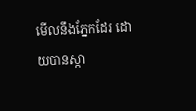មើលនឹងភ្នែកដែរ ដោយបានស្កា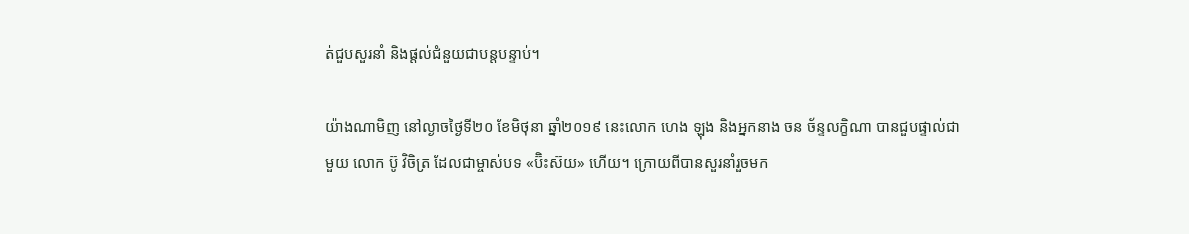ត់ជួបសួរនាំ និងផ្ដល់ជំនួយជាបន្តបន្ទាប់។

យ៉ាងណាមិញ នៅល្ងាចថ្ងៃទី២០ ខែមិថុនា ឆ្នាំ២០១៩ នេះលោក ហេង ឡុង និងអ្នកនាង ចន ច័ន្ទលក្ខិណា បានជួបផ្ទាល់ជាមួយ លោក ប៊ូ វិចិត្រ ដែលជាម្ចាស់បទ «ប៊ិះស៊យ» ហើយ។ ក្រោយពីបានសួរនាំរួចមក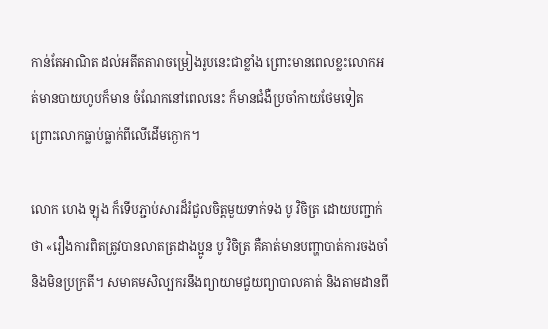កាន់តែអាណិត ដល់អតីតតារាចម្រៀងរូបនេះជាខ្លាំង ព្រោះមានពេលខ្លះលោកអត់មានបាយហូបក៏មាន ចំណែកនៅពេលនេះ ក៏មានជំងឺប្រចាំកាយថែមទៀត ព្រោះលោកធ្លាប់ធ្លាក់ពីលើដើមក្ងោក។

លោក ហេង ឡុង ក៏ទើបភ្ជាប់សារដ៏រំជួលចិត្តមួយទាក់ទង បូ វិចិត្រ ដោយបញ្ជាក់ថា «រឿងការពិតត្រូវបានលាតត្រដាងប្អូន បូ វិចិត្រ គឺគាត់មានបញ្ហាបាត់ការចងចាំ និងមិនប្រក្រតី។ សមាគមសិល្បករនឹងព្យាយាមជួយព្យាបាលគាត់ និងតាមដានពី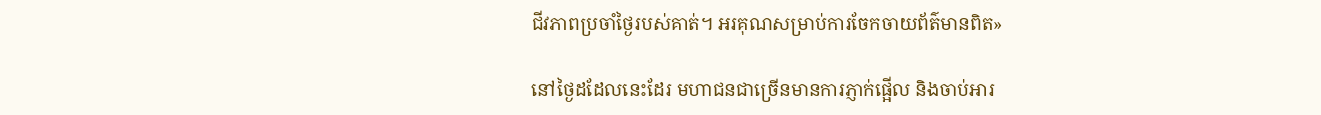ជីវភាពប្រចាំថ្ងៃរបស់គាត់។ អរគុណសម្រាប់ការចែកចាយព័ត៌មានពិត»

នៅថ្ងៃដដែលនេះដែរ មហាជនជាច្រើនមានការភ្ញាក់ផ្អើល និងចាប់អារ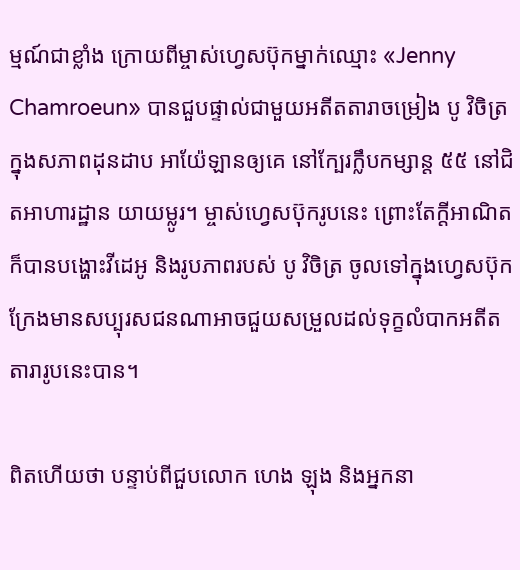ម្មណ៍ជាខ្លាំង ក្រោយពីម្ចាស់ហ្វេសប៊ុកម្នាក់ឈ្មោះ «Jenny Chamroeun» បានជួបផ្ទាល់ជាមួយអតីតតារាចម្រៀង បូ វិចិត្រ ក្នុងសភាពដុនដាប អាយ៉ែឡានឲ្យគេ នៅក្បែរក្លឹបកម្សាន្ត ៥៥ នៅជិតអាហារដ្ឋាន យាយម្លូរ។ ម្ចាស់ហ្វេសប៊ុករូបនេះ ព្រោះតែក្តីអាណិតក៏បានបង្ហោះវីដេអូ និងរូបភាពរបស់ បូ វិចិត្រ ចូលទៅក្នុងហ្វេសប៊ុក ក្រែងមានសប្បុរសជនណាអាចជួយសម្រួលដល់ទុក្ខលំបាកអតីតតារារូបនេះបាន។

ពិតហើយថា បន្ទាប់ពីជួបលោក ហេង ឡុង និងអ្នកនា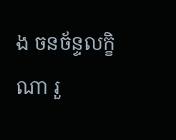ង ចនច័ន្ទលក្ខិណា រួ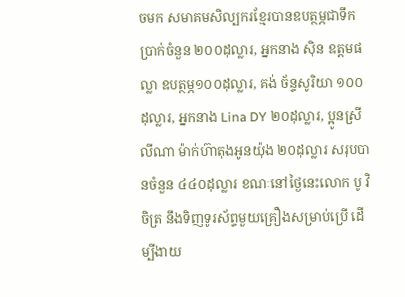ចមក សមាគមសិល្បករខ្មែរបានឧបត្ថម្ភជាទឹកប្រាក់ចំនួន ២០០ដុល្លារ, អ្នកនាង ស៊ិន ឧត្តមផល្លា ឧបត្ថម្ភ១០០ដុល្លារ, គង់ ច័ន្ទសូរិយា ១០០ដុល្លារ, អ្នកនាង Lina DY ២០ដុល្លារ, ប្អូនស្រី លីណា ម៉ាក់ហ៊ាតុងអូនយ៉ុង ២០ដុល្លារ សរុបបានចំនួន ៤៤០ដុល្លារ ខណៈនៅថ្ងៃនេះលោក បូ វិចិត្រ នឹងទិញទូរស័ព្ទមួយគ្រឿងសម្រាប់ប្រើ ដើម្បីងាយ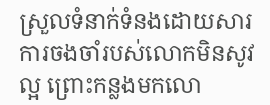ស្រួលទំនាក់ទំនងដោយសារការចងចាំរបស់លោកមិនសូវល្អ ព្រោះកន្លងមកលោ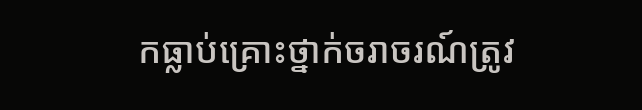កធ្លាប់គ្រោះថ្នាក់ចរាចរណ៍ត្រូវ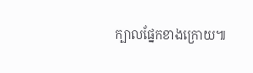ក្បាលផ្នែកខាងក្រោយ៕